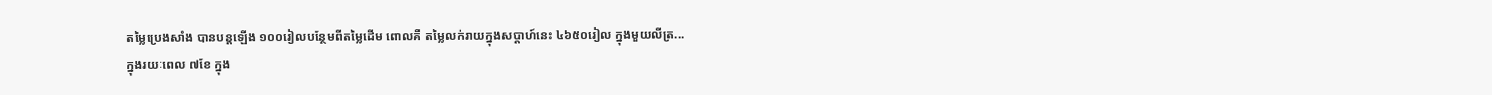តម្លៃប្រេងសាំង បានបន្តឡើង ១០០រៀលបន្ថែមពីតម្លៃដើម ពោលគឺ តម្លៃលក់រាយក្នុងសប្តាហ៍នេះ ៤៦៥០រៀល ក្នុងមួយលីត្រ...
ក្នុងរយៈពេល ៧ខែ ក្នុង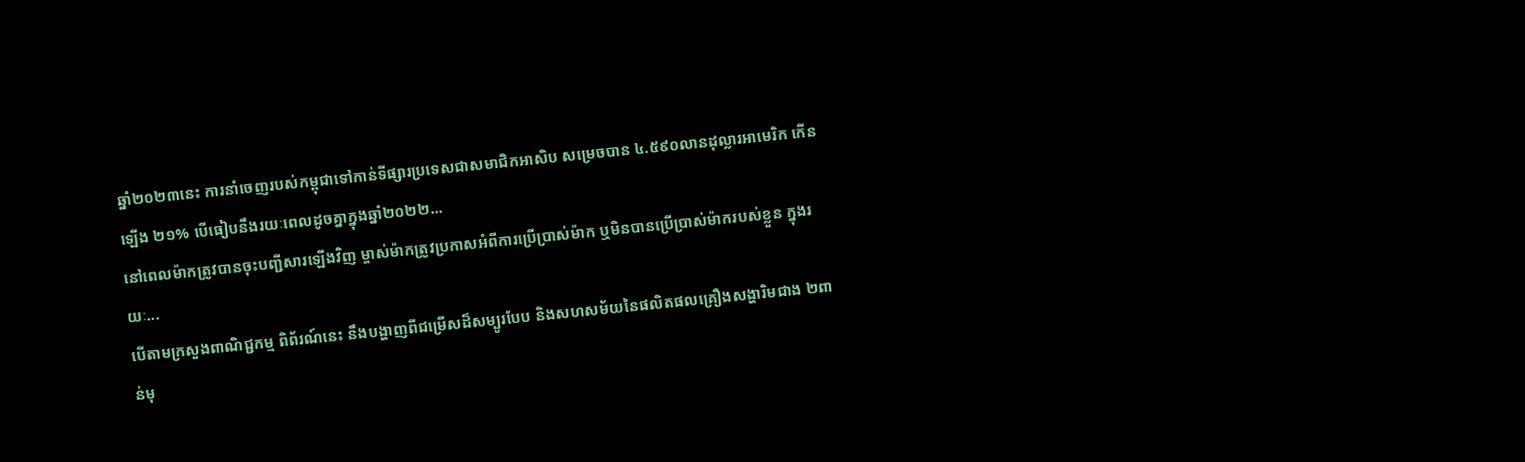ឆ្នាំ២០២៣នេះ ការនាំចេញរបស់កម្ពុជាទៅកាន់ទីផ្សារប្រទេសជាសមាជិកអាសិប សម្រេចបាន ៤.៥៩០លានដុល្លារអាមេរិក កើនឡើង ២១% បើធៀបនឹងរយៈពេលដូចគ្នាក្នុងឆ្នាំ២០២២...
នៅពេលម៉ាកត្រូវបានចុះបញ្ជីសារឡើងវិញ ម្ចាស់ម៉ាកត្រូវប្រកាសអំពីការប្រើប្រាស់ម៉ាក ឬមិនបានប្រើប្រាស់ម៉ាករបស់ខ្លួន ក្នុងរយៈ...
បើតាមក្រសួងពាណិជ្ជកម្ម ពិព័រណ៍នេះ នឹងបង្ហាញពីជម្រើសដ៏សម្បូរបែប និងសហសម័យនៃផលិតផលគ្រឿងសង្ហារិមជាង ២ពាន់មុ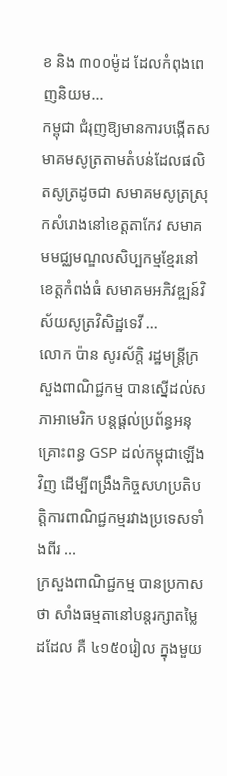ខ និង ៣០០ម៉ូដ ដែលកំពុងពេញនិយម...
កម្ពុជា ជំរុញឱ្យមានការបង្កើតសមាគមសូត្រតាមតំបន់ដែលផលិតសូត្រដូចជា សមាគមសូត្រស្រុកសំរោងនៅខេត្តតាកែវ សមាគមមជ្ឈមណ្ឌលសិប្បកម្មខ្មែរនៅខេត្តកំពង់ធំ សមាគមអភិវឌ្ឍន៍វិស័យសូត្រវិសិដ្ឋទេវី ...
លោក ប៉ាន សូរស័ក្តិ រដ្ឋមន្ត្រីក្រសួងពាណិជ្ជកម្ម បានស្នើដល់សភាអាមេរិក បន្តផ្តល់ប្រព័ន្ធអនុគ្រោះពន្ធ GSP ដល់កម្ពុជាឡើងវិញ ដើម្បីពង្រឹងកិច្ចសហប្រតិបត្តិការពាណិជ្ជកម្មរវាងប្រទេសទាំងពីរ ...
ក្រសួងពាណិជ្ជកម្ម បានប្រកាសថា សាំងធម្មតានៅបន្តរក្សាតម្លៃដដែល គឺ ៤១៥០រៀល ក្នុងមួយ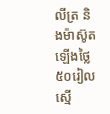លីត្រ និងម៉ាស៊ូតឡើងថ្លៃ ៥០រៀល ស្មើ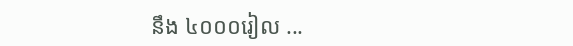នឹង ៤០០០រៀល ...